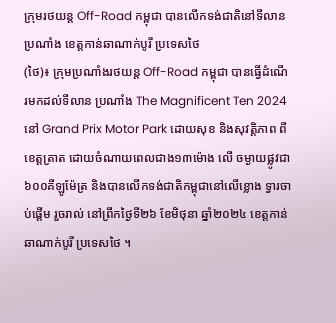ក្រុមរថយន្ត Off-Road កម្ពុជា បានលើកទង់ជាតិនៅទីលានប្រណាំង ខេត្តកាន់ឆាណាក់បូរី ប្រទេសថៃ
(ថៃ)៖ ក្រុមប្រណាំងរថយន្ត Off-Road កម្ពុជា បានធ្វើដំណើរមកដល់ទីលាន ប្រណាំង The Magnificent Ten 2024 នៅ Grand Prix Motor Park ដោយសុខ និងសុវត្តិភាព ពីខេត្តត្រាត ដោយចំណាយពេលជាង១៣ម៉ោង លើ ចម្ងាយផ្លូវជា៦០០គីឡូម៉ែត្រ និងបានលើកទង់ជាតិកម្ពុជានៅលើខ្លោង ទ្វារចាប់ផ្តើម រួចរាល់ នៅព្រឹកថ្ងៃទី២៦ ខែមិថុនា ឆ្នាំ២០២៤ ខេត្តកាន់ឆាណាក់បូរី ប្រទេសថៃ ។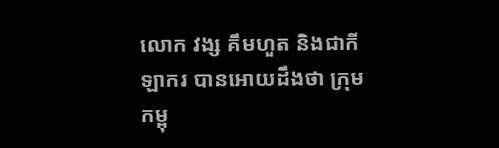លោក វង្ស គឹមហួត និងជាកីឡាករ បានអោយដឹងថា ក្រុមកម្ពុ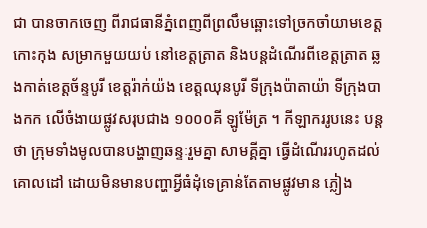ជា បានចាកចេញ ពីរាជធានីភ្នំពេញពីព្រលឹមឆ្ពោះទៅច្រកចាំយាមខេត្តកោះកុង សម្រាកមួយយប់ នៅខេត្តត្រាត និងបន្តដំណើរពីខេត្តត្រាត ឆ្លងកាត់ខេត្តច័ន្ទបូរី ខេត្តរ៉ាក់យ៉ង ខេត្តឈុនបូរី ទីក្រុងប៉ាតាយ៉ា ទីក្រុងបាងកក លើចំងាយផ្លូវសរុបជាង ១០០០គី ឡូម៉ែត្រ ។ កីឡាកររូបនេះ បន្តថា ក្រុមទាំងមូលបានបង្ហាញឆន្ទៈរួមគ្នា សាមគ្គីគ្នា ធ្វើដំណើររហូតដល់គោលដៅ ដោយមិនមានបញ្ហាអ្វីធំដុំទេគ្រាន់តែតាមផ្លូវមាន ភ្លៀង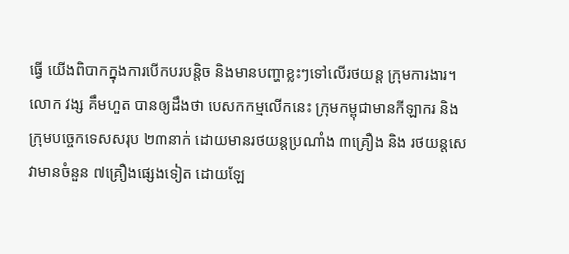ធ្វើ យើងពិបាកក្នុងការបើកបរបន្តិច និងមានបញ្ហាខ្លះៗទៅលើរថយន្ត ក្រុមការងារ។
លោក វង្ស គឹមហួត បានឲ្យដឹងថា បេសកកម្មលើកនេះ ក្រុមកម្ពុជាមានកីឡាករ និង ក្រុមបច្ចេកទេសសរុប ២៣នាក់ ដោយមានរថយន្តប្រណាំង ៣គ្រឿង និង រថយន្តសេវាមានចំនួន ៧គ្រឿងផ្សេងទៀត ដោយឡែ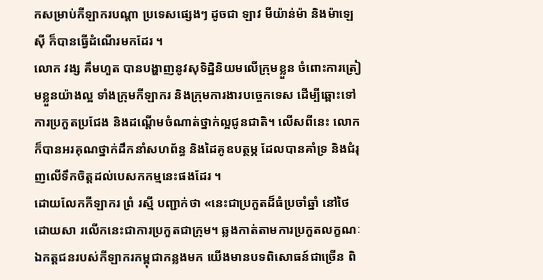កសម្រាប់កីឡាករបណ្តា ប្រទេសផ្សេងៗ ដូចជា ឡាវ មីយ៉ាន់ម៉ា និងម៉ាឡេស៊ី ក៏បានធ្វើដំណើរមកដែរ ។
លោក វង្ស គឹមហួត បានបង្ហាញនូវសុទិដ្ឋិនិយមលើក្រុមខ្លួន ចំពោះការត្រៀមខ្លួនយ៉ាងល្អ ទាំងក្រុមកីឡាករ និងក្រុមការងារបច្ចេកទេស ដើម្បីឆ្ពោះទៅការប្រកួតប្រជែង និងដណ្ដើមចំណាត់ថ្នាក់ល្អជូនជាតិ។ លើសពីនេះ លោកក៏បានអរគុណថ្នាក់ដឹកនាំសហព័ន្ធ និងដៃគូឧបត្ថម្ភ ដែលបានគាំទ្រ និងជំរុញលើទឹកចិត្តដល់បេសកកម្មនេះផងដែរ ។
ដោយលែកកីឡាករ ព្រំ រស្មី បញ្ជាក់ថា «នេះជាប្រកួតដ៏ធំប្រចាំឆ្នាំ នៅថៃ ដោយសា រលើកនេះជាការប្រកួតជាក្រុម។ ឆ្លងកាត់តាមការប្រកួតលក្ខណៈឯកត្តជនរបស់កីឡាករកម្ពុជាកន្លងមក យើងមានបទពិសោធន៍ជាច្រើន ពិ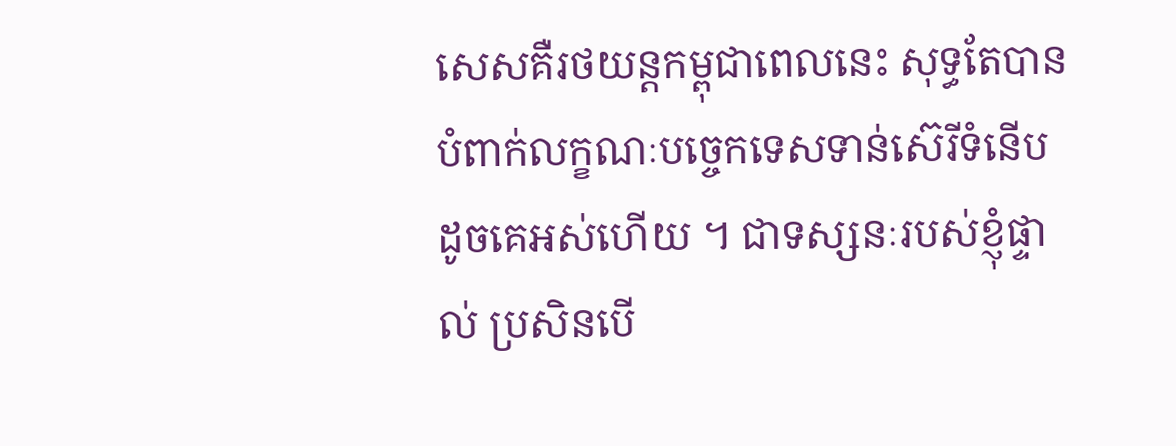សេសគឺរថយន្តកម្ពុជាពេលនេះ សុទ្ធតែបានបំពាក់លក្ខណៈបច្ចេកទេសទាន់ស៊េរីទំនើបដូចគេអស់ហើយ ។ ជាទស្សនៈរបស់ខ្ញុំផ្ទាល់ ប្រសិនបើ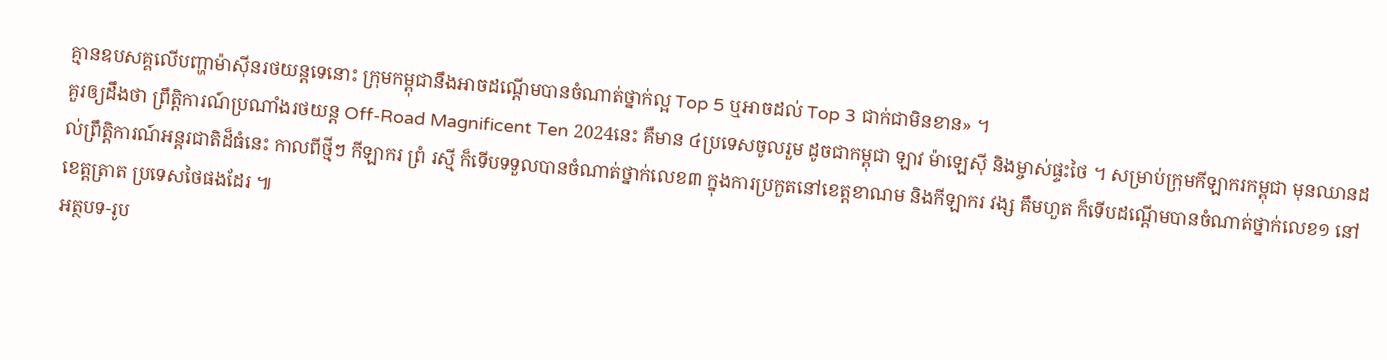គ្មានឧបសគ្គលើបញ្ហាម៉ាស៊ីនរថយន្តទេនោះ ក្រុមកម្ពុជានឹងអាចដណ្តើមបានចំណាត់ថ្នាក់ល្អ Top 5 ឬអាចដល់ Top 3 ជាក់ជាមិនខាន» ។
គួរឲ្យដឹងថា ព្រឹត្តិការណ៍ប្រណាំងរថយន្ត Off-Road Magnificent Ten 2024នេះ គឺមាន ៤ប្រទេសចូលរួម ដូចជាកម្ពុជា ឡាវ ម៉ាឡេស៊ី និងម្ចាស់ផ្ទះថៃ ។ សម្រាប់ក្រុមកីឡាករកម្ពុជា មុនឈានដល់ព្រឹត្តិការណ៍អន្ដរជាតិដ៏ធំនេះ កាលពីថ្មីៗ កីឡាករ ព្រំ រស្មី ក៏ទើបទទួលបានចំណាត់ថ្នាក់លេខ៣ ក្នុងការប្រកួតនៅខេត្តខាណម និងកីឡាករ វង្ស គឹមហួត ក៏ទើបដណ្ដើមបានចំណាត់ថ្នាក់លេខ១ នៅខេត្តត្រាត ប្រទេសថៃផងដែរ ៕
អត្ថបទ-រូប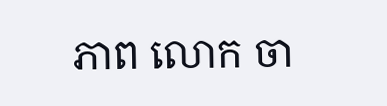ភាព លោក ចា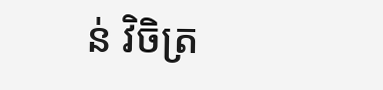ន់ វិចិត្រ